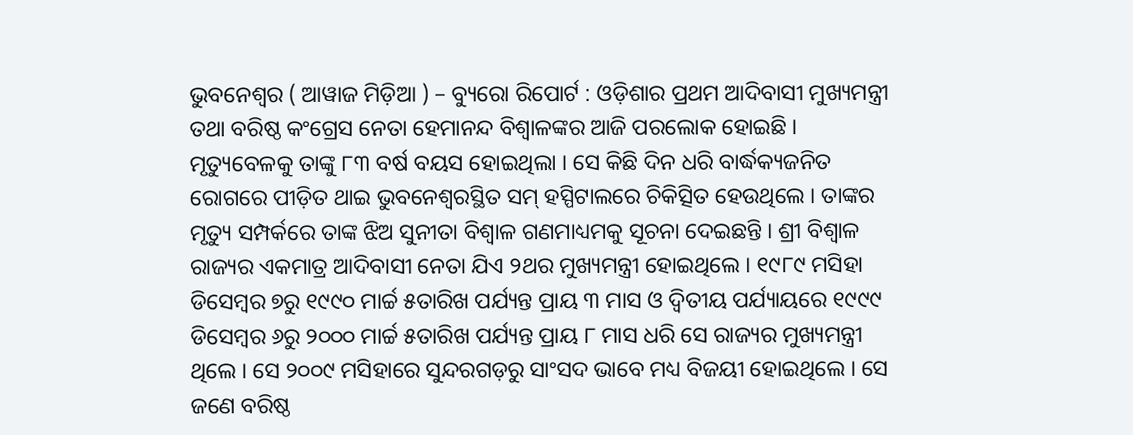ଭୁବନେଶ୍ୱର ( ଆୱାଜ ମିଡ଼ିଆ ) – ବ୍ୟୁରୋ ରିପୋର୍ଟ : ଓଡ଼ିଶାର ପ୍ରଥମ ଆଦିବାସୀ ମୁଖ୍ୟମନ୍ତ୍ରୀ ତଥା ବରିଷ୍ଠ କଂଗ୍ରେସ ନେତା ହେମାନନ୍ଦ ବିଶ୍ୱାଳଙ୍କର ଆଜି ପରଲୋକ ହୋଇଛି । ମୃତ୍ୟୁବେଳକୁ ତାଙ୍କୁ ୮୩ ବର୍ଷ ବୟସ ହୋଇଥିଲା । ସେ କିଛି ଦିନ ଧରି ବାର୍ଦ୍ଧକ୍ୟଜନିତ ରୋଗରେ ପୀଡ଼ିତ ଥାଇ ଭୁବନେଶ୍ୱରସ୍ଥିତ ସମ୍ ହସ୍ପିଟାଲରେ ଚିକିତ୍ସିତ ହେଉଥିଲେ । ତାଙ୍କର ମୃତ୍ୟୁ ସମ୍ପର୍କରେ ତାଙ୍କ ଝିଅ ସୁନୀତା ବିଶ୍ୱାଳ ଗଣମାଧ୍ୟମକୁ ସୂଚନା ଦେଇଛନ୍ତି । ଶ୍ରୀ ବିଶ୍ୱାଳ ରାଜ୍ୟର ଏକମାତ୍ର ଆଦିବାସୀ ନେତା ଯିଏ ୨ଥର ମୁଖ୍ୟମନ୍ତ୍ରୀ ହୋଇଥିଲେ । ୧୯୮୯ ମସିହା ଡିସେମ୍ବର ୭ରୁ ୧୯୯୦ ମାର୍ଚ୍ଚ ୫ତାରିଖ ପର୍ଯ୍ୟନ୍ତ ପ୍ରାୟ ୩ ମାସ ଓ ଦ୍ୱିତୀୟ ପର୍ଯ୍ୟାୟରେ ୧୯୯୯ ଡିସେମ୍ବର ୬ରୁ ୨୦୦୦ ମାର୍ଚ୍ଚ ୫ତାରିଖ ପର୍ଯ୍ୟନ୍ତ ପ୍ରାୟ ୮ ମାସ ଧରି ସେ ରାଜ୍ୟର ମୁଖ୍ୟମନ୍ତ୍ରୀ ଥିଲେ । ସେ ୨୦୦୯ ମସିହାରେ ସୁନ୍ଦରଗଡ଼ରୁ ସାଂସଦ ଭାବେ ମଧ୍ୟ ବିଜୟୀ ହୋଇଥିଲେ । ସେ ଜଣେ ବରିଷ୍ଠ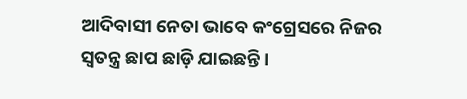ଆଦିବାସୀ ନେତା ଭାବେ କଂଗ୍ରେସରେ ନିଜର ସ୍ୱତନ୍ତ୍ର ଛାପ ଛାଡ଼ି ଯାଇଛନ୍ତି ।